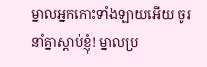ម្នាលអ្នកកោះទាំងឡាយអើយ ចូរនាំគ្នាស្ដាប់ខ្ញុំ! ម្នាលប្រ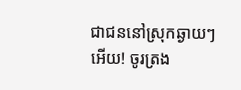ជាជននៅស្រុកឆ្ងាយៗអើយ! ចូរត្រង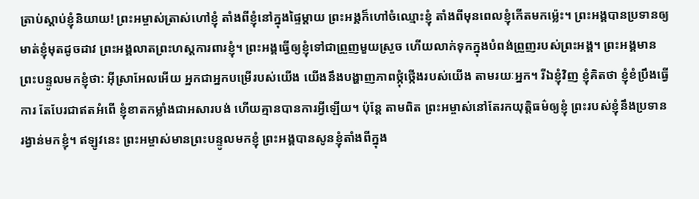ត្រាប់ស្ដាប់ខ្ញុំនិយាយ! ព្រះអម្ចាស់ត្រាស់ហៅខ្ញុំ តាំងពីខ្ញុំនៅក្នុងផ្ទៃម្ដាយ ព្រះអង្គក៏ហៅចំឈ្មោះខ្ញុំ តាំងពីមុនពេលខ្ញុំកើតមកម៉្លេះ។ ព្រះអង្គបានប្រទានឲ្យមាត់ខ្ញុំមុតដូចដាវ ព្រះអង្គលាតព្រះហស្ដការពារខ្ញុំ។ ព្រះអង្គធ្វើឲ្យខ្ញុំទៅជាព្រួញមួយស្រួច ហើយលាក់ទុកក្នុងបំពង់ព្រួញរបស់ព្រះអង្គ។ ព្រះអង្គមានព្រះបន្ទូលមកខ្ញុំថា: អ៊ីស្រាអែលអើយ អ្នកជាអ្នកបម្រើរបស់យើង យើងនឹងបង្ហាញភាពថ្កុំថ្កើងរបស់យើង តាមរយៈអ្នក។ រីឯខ្ញុំវិញ ខ្ញុំគិតថា ខ្ញុំខំប្រឹងធ្វើការ តែបែរជាឥតអំពើ ខ្ញុំខាតកម្លាំងជាអសារបង់ ហើយគ្មានបានការអ្វីឡើយ។ ប៉ុន្តែ តាមពិត ព្រះអម្ចាស់នៅតែរកយុត្តិធម៌ឲ្យខ្ញុំ ព្រះរបស់ខ្ញុំនឹងប្រទានរង្វាន់មកខ្ញុំ។ ឥឡូវនេះ ព្រះអម្ចាស់មានព្រះបន្ទូលមកខ្ញុំ ព្រះអង្គបានសូនខ្ញុំតាំងពីក្នុង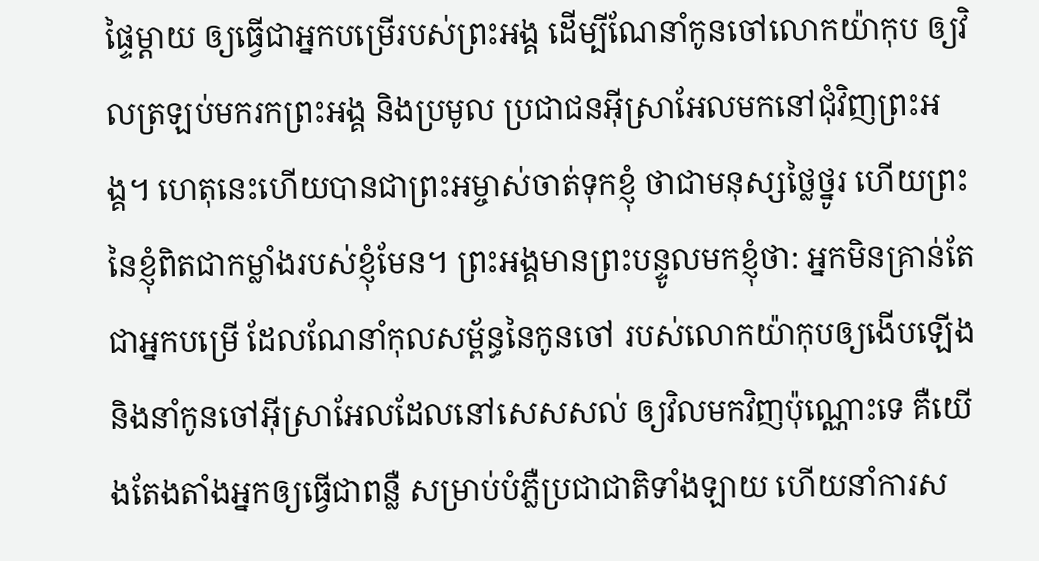ផ្ទៃម្ដាយ ឲ្យធ្វើជាអ្នកបម្រើរបស់ព្រះអង្គ ដើម្បីណែនាំកូនចៅលោកយ៉ាកុប ឲ្យវិលត្រឡប់មករកព្រះអង្គ និងប្រមូល ប្រជាជនអ៊ីស្រាអែលមកនៅជុំវិញព្រះអង្គ។ ហេតុនេះហើយបានជាព្រះអម្ចាស់ចាត់ទុកខ្ញុំ ថាជាមនុស្សថ្លៃថ្នូរ ហើយព្រះនៃខ្ញុំពិតជាកម្លាំងរបស់ខ្ញុំមែន។ ព្រះអង្គមានព្រះបន្ទូលមកខ្ញុំថា: អ្នកមិនគ្រាន់តែជាអ្នកបម្រើ ដែលណែនាំកុលសម្ព័ន្ធនៃកូនចៅ របស់លោកយ៉ាកុបឲ្យងើបឡើង និងនាំកូនចៅអ៊ីស្រាអែលដែលនៅសេសសល់ ឲ្យវិលមកវិញប៉ុណ្ណោះទេ គឺយើងតែងតាំងអ្នកឲ្យធ្វើជាពន្លឺ សម្រាប់បំភ្លឺប្រជាជាតិទាំងឡាយ ហើយនាំការស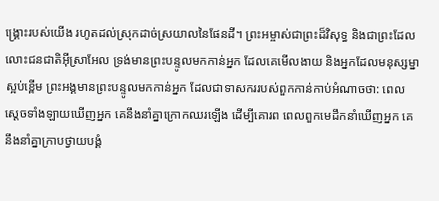ង្គ្រោះរបស់យើង រហូតដល់ស្រុកដាច់ស្រយាលនៃផែនដី។ ព្រះអម្ចាស់ជាព្រះដ៏វិសុទ្ធ និងជាព្រះដែលលោះជនជាតិអ៊ីស្រាអែល ទ្រង់មានព្រះបន្ទូលមកកាន់អ្នក ដែលគេមើលងាយ និងអ្នកដែលមនុស្សម្នាស្អប់ខ្ពើម ព្រះអង្គមានព្រះបន្ទូលមកកាន់អ្នក ដែលជាទាសកររបស់ពួកកាន់កាប់អំណាចថា: ពេលស្ដេចទាំងឡាយឃើញអ្នក គេនឹងនាំគ្នាក្រោកឈរឡើង ដើម្បីគោរព ពេលពួកមេដឹកនាំឃើញអ្នក គេនឹងនាំគ្នាក្រាបថ្វាយបង្គំ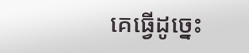គេធ្វើដូច្នេះ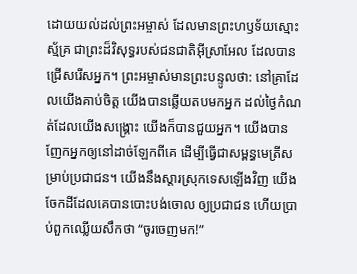ដោយយល់ដល់ព្រះអម្ចាស់ ដែលមានព្រះហឫទ័យស្មោះស្ម័គ្រ ជាព្រះដ៏វិសុទ្ធរបស់ជនជាតិអ៊ីស្រាអែល ដែលបានជ្រើសរើសអ្នក។ ព្រះអម្ចាស់មានព្រះបន្ទូលថា: នៅគ្រាដែលយើងគាប់ចិត្ត យើងបានឆ្លើយតបមកអ្នក ដល់ថ្ងៃកំណត់ដែលយើងសង្គ្រោះ យើងក៏បានជួយអ្នក។ យើងបានញែកអ្នកឲ្យនៅដាច់ឡែកពីគេ ដើម្បីធ្វើជាសម្ពន្ធមេត្រីសម្រាប់ប្រជាជន។ យើងនឹងស្ដារស្រុកទេសឡើងវិញ យើងចែកដីដែលគេបានបោះបង់ចោល ឲ្យប្រជាជន ហើយប្រាប់ពួកឈ្លើយសឹកថា “ចូរចេញមក!”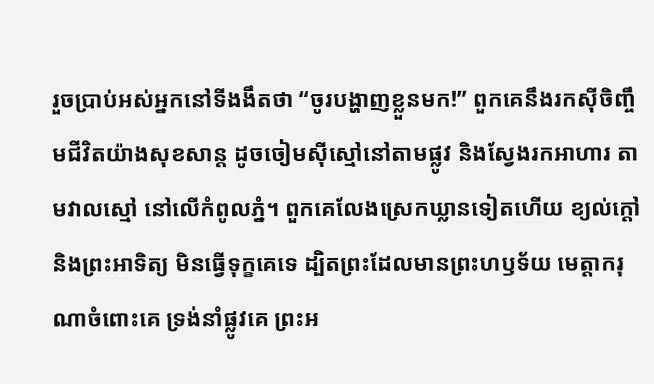រួចប្រាប់អស់អ្នកនៅទីងងឹតថា “ចូរបង្ហាញខ្លួនមក!” ពួកគេនឹងរកស៊ីចិញ្ចឹមជីវិតយ៉ាងសុខសាន្ត ដូចចៀមស៊ីស្មៅនៅតាមផ្លូវ និងស្វែងរកអាហារ តាមវាលស្មៅ នៅលើកំពូលភ្នំ។ ពួកគេលែងស្រេកឃ្លានទៀតហើយ ខ្យល់ក្ដៅ និងព្រះអាទិត្យ មិនធ្វើទុក្ខគេទេ ដ្បិតព្រះដែលមានព្រះហឫទ័យ មេត្តាករុណាចំពោះគេ ទ្រង់នាំផ្លូវគេ ព្រះអ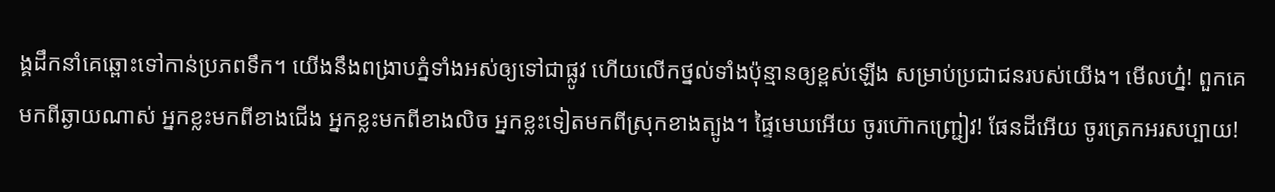ង្គដឹកនាំគេឆ្ពោះទៅកាន់ប្រភពទឹក។ យើងនឹងពង្រាបភ្នំទាំងអស់ឲ្យទៅជាផ្លូវ ហើយលើកថ្នល់ទាំងប៉ុន្មានឲ្យខ្ពស់ឡើង សម្រាប់ប្រជាជនរបស់យើង។ មើលហ្ន៎! ពួកគេមកពីឆ្ងាយណាស់ អ្នកខ្លះមកពីខាងជើង អ្នកខ្លះមកពីខាងលិច អ្នកខ្លះទៀតមកពីស្រុកខាងត្បូង។ ផ្ទៃមេឃអើយ ចូរហ៊ោកញ្ជ្រៀវ! ផែនដីអើយ ចូរត្រេកអរសប្បាយ!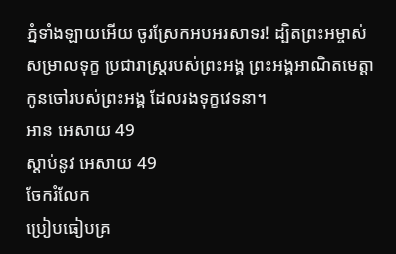ភ្នំទាំងឡាយអើយ ចូរស្រែកអបអរសាទរ! ដ្បិតព្រះអម្ចាស់សម្រាលទុក្ខ ប្រជារាស្ត្ររបស់ព្រះអង្គ ព្រះអង្គអាណិតមេត្តាកូនចៅរបស់ព្រះអង្គ ដែលរងទុក្ខវេទនា។
អាន អេសាយ 49
ស្ដាប់នូវ អេសាយ 49
ចែករំលែក
ប្រៀបធៀបគ្រ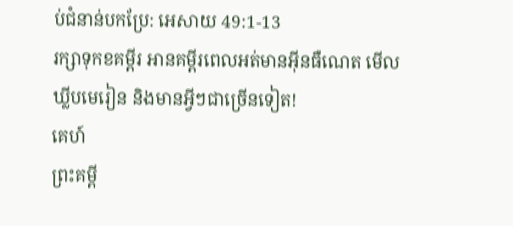ប់ជំនាន់បកប្រែ: អេសាយ 49:1-13
រក្សាទុកខគម្ពីរ អានគម្ពីរពេលអត់មានអ៊ីនធឺណេត មើលឃ្លីបមេរៀន និងមានអ្វីៗជាច្រើនទៀត!
គេហ៍
ព្រះគម្ពី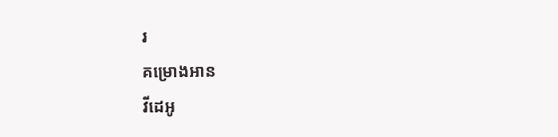រ
គម្រោងអាន
វីដេអូ